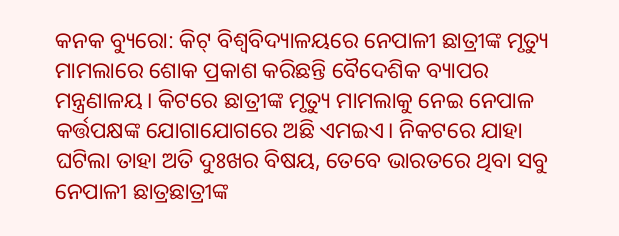କନକ ବ୍ୟୁରୋ: କିଟ୍ ବିଶ୍ବବିଦ୍ୟାଳୟରେ ନେପାଳୀ ଛାତ୍ରୀଙ୍କ ମୃତ୍ୟୁ ମାମଲାରେ ଶୋକ ପ୍ରକାଶ କରିଛନ୍ତି ବୈଦେଶିକ ବ୍ୟାପର ମନ୍ତ୍ରଣାଳୟ। କିଟରେ ଛାତ୍ରୀଙ୍କ ମୃତ୍ୟୁ ମାମଲାକୁ ନେଇ ନେପାଳ କର୍ତ୍ତପକ୍ଷଙ୍କ ଯୋଗାଯୋଗରେ ଅଛି ଏମଇଏ। ନିକଟରେ ଯାହା ଘଟିଲା ତାହା ଅତି ଦୁଃଖର ବିଷୟ, ତେବେ ଭାରତରେ ଥିବା ସବୁ ନେପାଳୀ ଛାତ୍ରଛାତ୍ରୀଙ୍କ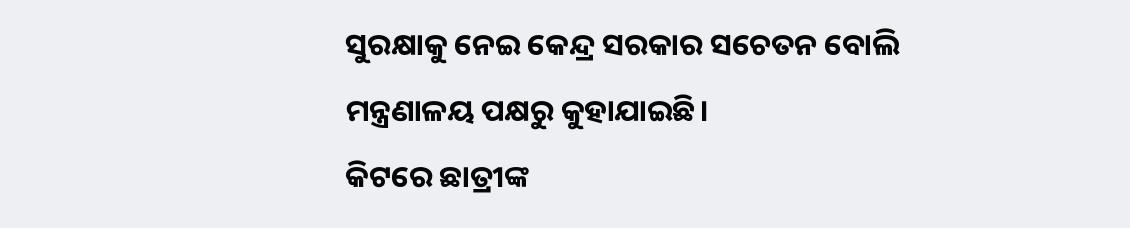ସୁରକ୍ଷାକୁ ନେଇ କେନ୍ଦ୍ର ସରକାର ସଚେତନ ବୋଲି ମନ୍ତ୍ରଣାଳୟ ପକ୍ଷରୁ କୁହାଯାଇଛି।
କିଟରେ ଛାତ୍ରୀଙ୍କ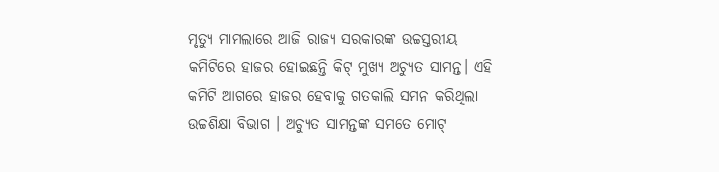ମୃତ୍ୟୁ ମାମଲାରେ ଆଜି ରାଜ୍ୟ ସରକାରଙ୍କ ଉଚ୍ଚସ୍ତରୀୟ କମିଟିରେ ହାଜର ହୋଇଛନ୍ତି କିଟ୍ ମୁଖ୍ୟ ଅଚ୍ୟୁତ ସାମନ୍ତ। ଏହି କମିଟି ଆଗରେ ହାଜର ହେବାକୁ ଗତକାଲି ସମନ କରିଥିଲା ଉଚ୍ଚଶିକ୍ଷା ବିଭାଗ । ଅଚ୍ୟୁତ ସାମନ୍ତଙ୍କ ସମତେ ମୋଟ୍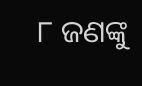୮ ଜଣଙ୍କୁ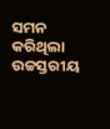ସମନ କରିଥିଲା ଉଚ୍ଚସ୍ତରୀୟ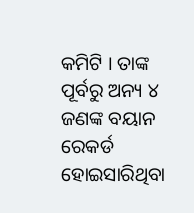କମିଟି । ତାଙ୍କ ପୂର୍ବରୁ ଅନ୍ୟ ୪ ଜଣଙ୍କ ବୟାନ ରେକର୍ଡ ହୋଇସାରିଥିବା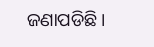ଜଣାପଡିଛି।